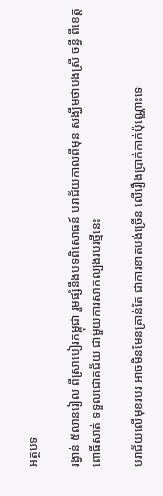អត្ថបទ

រង្វាន់ ៥លានរៀល ពីស្រាបៀរកម្ពុជា រួមផ្សំនឹងបទពិសោធន៍ បរាជ័យកាលពីមុន សង្ឃឹមថាបងស្រី ចន្ធី ពីខេត្តពោធិ៍សាត់ ទទួលជោគជ័យ ជាមួយការសាកល្បងរបរថ្មីនេះ

បរាជ័យលើមុខរបរ អាចមិនមែនគ្រាន់តែ ជាការខាតបង់ច្រើន លើរឿងប្រាក់កាក់ប៉ុណ្ណោះទេ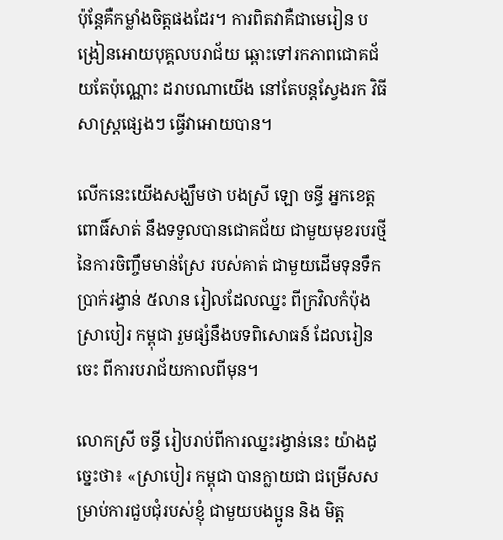ប៉ុន្តែគឺកម្លាំងចិត្តផងដែរ។ ការពិតវាគឺជាមេរៀន បង្រៀនអោយបុគ្គលបរាជ័យ ឆ្ពោះទៅរកភាពជោគជ័យតែប៉ុណ្ណោះ ដរាបណាយើង នៅតែបន្តស្វែងរក វិធីសាស្រ្តផ្សេងៗ ធ្វើវាអោយបាន។

លើកនេះយើងសង្ឃឹមថា បងស្រី ឡោ ចន្ធី អ្នកខេត្តពោធិ៍សាត់ នឹងទទួលបានជោគជ័យ ជាមួយមុខរបរថ្មី នៃការចិញ្ចឹមមាន់ស្រែ របស់គាត់ ជាមួយដើមទុនទឹកប្រាក់រង្វាន់ ៥លាន រៀលដែលឈ្នះ ពីក្រវិលកំប៉ុងស្រាបៀរ កម្ពុជា រួមផ្សំនឹងបទពិសោធន៍ ដែលរៀនចេះ ពីការបរាជ័យកាលពីមុន។

លោកស្រី ចន្ធី រៀបរាប់ពីការឈ្នះរង្វាន់នេះ យ៉ាងដូច្នេះថា៖ «ស្រាបៀរ កម្ពុជា បានក្លាយជា ជម្រើសសម្រាប់ការជួបជុំរបស់ខ្ញុំ ជាមួយបងប្អូន និង មិត្ត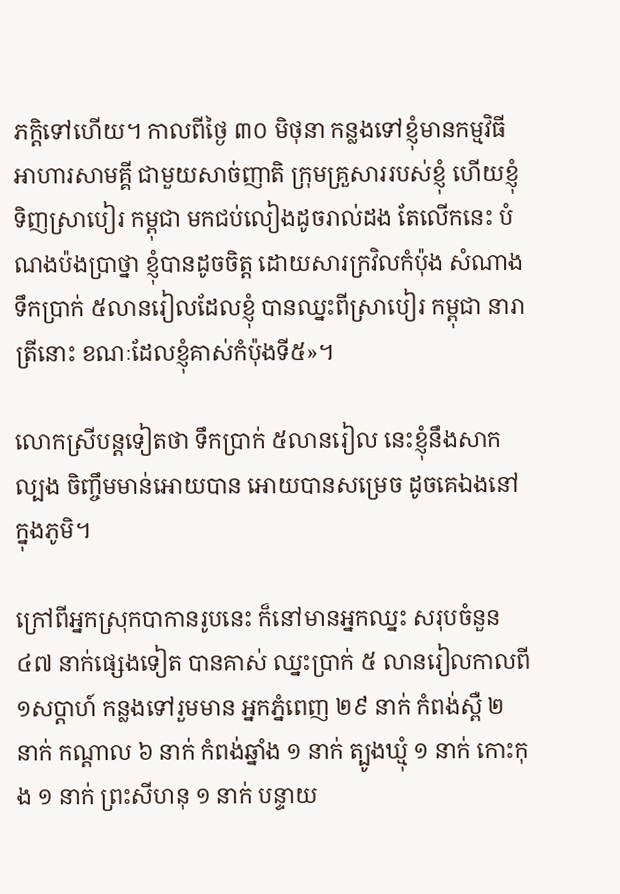ភក្តិទៅហើយ។ កាលពីថ្ងៃ ៣០ មិថុនា កន្លងទៅខ្ញុំមានកម្មវិធី អាហារសាមគ្គី ជាមួយសាច់ញាតិ ក្រុមគ្រួសាររបស់ខ្ញុំ ហើយខ្ញុំទិញស្រាបៀរ កម្ពុជា មកជប់លៀងដូចរាល់ដង តែលើកនេះ បំណងប៉ងប្រាថ្នា ខ្ញុំបានដូចចិត្ត ដោយសារក្រវិលកំប៉ុង សំណាងទឹកប្រាក់ ៥លានរៀលដែលខ្ញុំ បានឈ្នះពីស្រាបៀរ កម្ពុជា នារាត្រីនោះ ខណៈដែលខ្ញុំគាស់កំប៉ុងទី៥»។

លោកស្រីបន្តទៀតថា ទឹកប្រាក់ ៥លានរៀល នេះខ្ញុំនឹងសាកល្បង ចិញ្ចឹមមាន់អោយបាន អោយបានសម្រេច ដូចគេឯងនៅក្នុងភូមិ។

ក្រៅពីអ្នកស្រុកបាកានរូបនេះ ក៏នៅមានអ្នកឈ្នះ សរុបចំនួន ៤៧ នាក់ផ្សេងទៀត បានគាស់ ឈ្នះប្រាក់ ៥ លានរៀលកាលពី១សប្តាហ៍ កន្លងទៅរួមមាន អ្នកភ្នំពេញ ២៩ នាក់ កំពង់ស្ពឺ ២ នាក់ កណ្តាល ៦ នាក់ កំពង់ឆ្នាំង ១ នាក់ ត្បូងឃ្មុំ ១ នាក់ កោះកុង ១ នាក់ ព្រះសីហនុ ១ នាក់ បន្ទាយ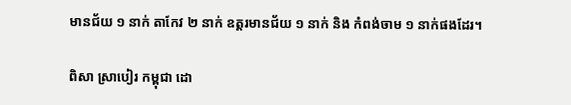មានជ័យ ១ នាក់ តាកែវ ២ នាក់ ឧត្តរមានជ័យ ១ នាក់ និង កំពង់ចាម ១ នាក់ផងដែរ។

ពិសា ស្រាបៀរ កម្ពុជា ដោ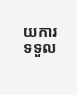យការទទួល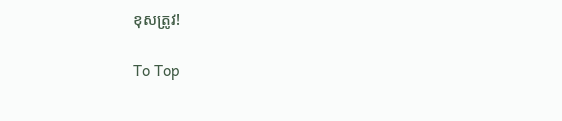ខុសត្រូវ!

To Top